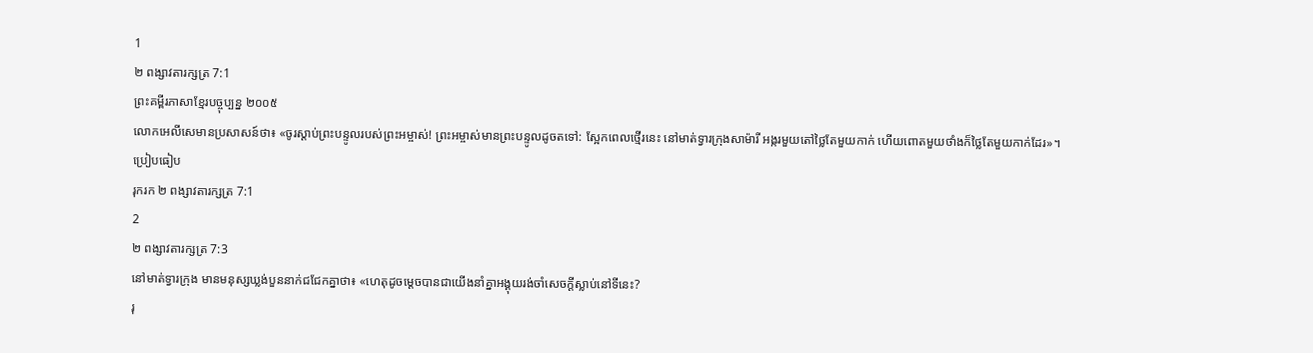1
២ ពង្សាវតារក្សត្រ 7:1
ព្រះគម្ពីរភាសាខ្មែរបច្ចុប្បន្ន ២០០៥
លោកអេលីសេមានប្រសាសន៍ថា៖ «ចូរស្ដាប់ព្រះបន្ទូលរបស់ព្រះអម្ចាស់! ព្រះអម្ចាស់មានព្រះបន្ទូលដូចតទៅ: ស្អែកពេលថ្មើរនេះ នៅមាត់ទ្វារក្រុងសាម៉ារី អង្ករមួយតៅថ្លៃតែមួយកាក់ ហើយពោតមួយថាំងក៏ថ្លៃតែមួយកាក់ដែរ»។
ប្រៀបធៀប
រុករក ២ ពង្សាវតារក្សត្រ 7:1
2
២ ពង្សាវតារក្សត្រ 7:3
នៅមាត់ទ្វារក្រុង មានមនុស្សឃ្លង់បួននាក់ជជែកគ្នាថា៖ «ហេតុដូចម្ដេចបានជាយើងនាំគ្នាអង្គុយរង់ចាំសេចក្ដីស្លាប់នៅទីនេះ?
រុ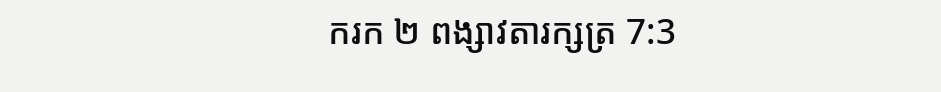ករក ២ ពង្សាវតារក្សត្រ 7:3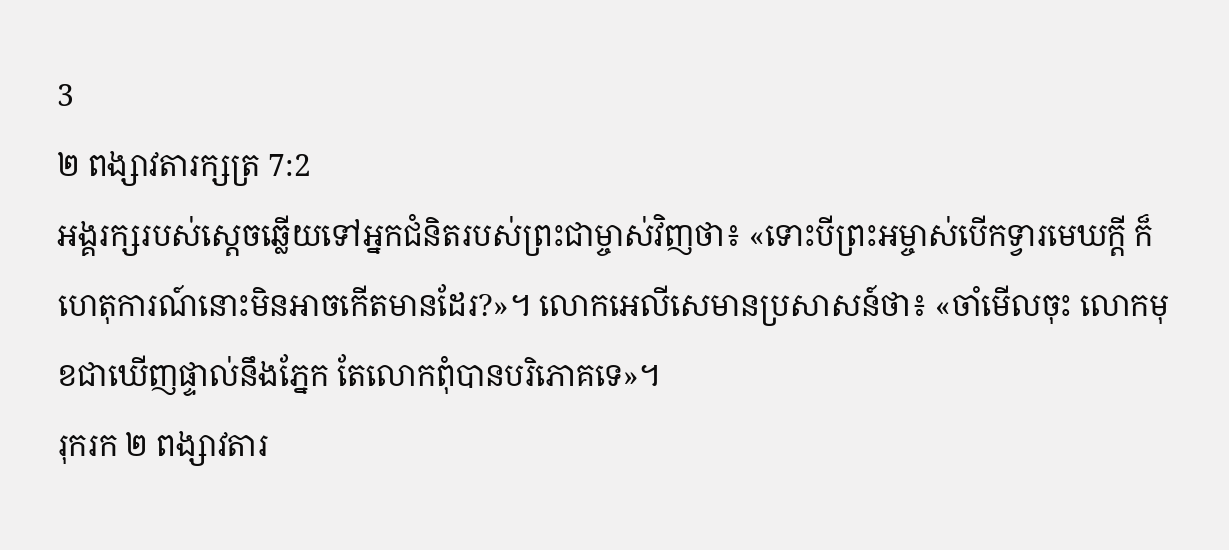3
២ ពង្សាវតារក្សត្រ 7:2
អង្គរក្សរបស់ស្ដេចឆ្លើយទៅអ្នកជំនិតរបស់ព្រះជាម្ចាស់វិញថា៖ «ទោះបីព្រះអម្ចាស់បើកទ្វារមេឃក្ដី ក៏ហេតុការណ៍នោះមិនអាចកើតមានដែរ?»។ លោកអេលីសេមានប្រសាសន៍ថា៖ «ចាំមើលចុះ លោកមុខជាឃើញផ្ទាល់នឹងភ្នែក តែលោកពុំបានបរិភោគទេ»។
រុករក ២ ពង្សាវតារ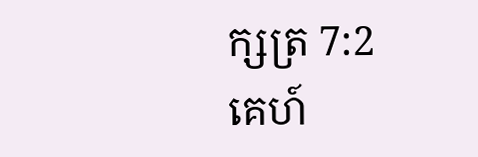ក្សត្រ 7:2
គេហ៍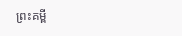ព្រះគម្ពី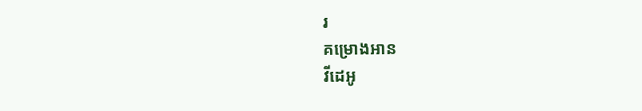រ
គម្រោងអាន
វីដេអូ